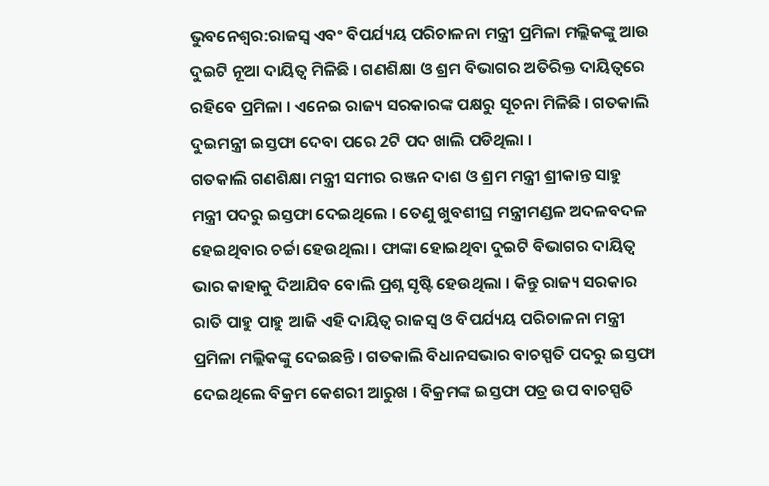ଭୁବନେଶ୍ବର:ରାଜସ୍ବ ଏବଂ ବିପର୍ଯ୍ୟୟ ପରିଚାଳନା ମନ୍ତ୍ରୀ ପ୍ରମିଳା ମଲ୍ଲିକଙ୍କୁ ଆଉ ଦୁଇଟି ନୂଆ ଦାୟିତ୍ବ ମିଳିଛି । ଗଣଶିକ୍ଷା ଓ ଶ୍ରମ ବିଭାଗର ଅତିରିକ୍ତ ଦାୟିତ୍ବରେ ରହିବେ ପ୍ରମିଳା । ଏନେଇ ରାଜ୍ୟ ସରକାରଙ୍କ ପକ୍ଷରୁ ସୂଚନା ମିଳିଛି । ଗତକାଲି ଦୁଇମନ୍ତ୍ରୀ ଇସ୍ତଫା ଦେବା ପରେ 2ଟି ପଦ ଖାଲି ପଡିଥିଲା ।
ଗତକାଲି ଗଣଶିକ୍ଷା ମନ୍ତ୍ରୀ ସମୀର ରଞ୍ଜନ ଦାଶ ଓ ଶ୍ରମ ମନ୍ତ୍ରୀ ଶ୍ରୀକାନ୍ତ ସାହୁ ମନ୍ତ୍ରୀ ପଦରୁ ଇସ୍ତଫା ଦେଇଥିଲେ । ତେଣୁ ଖୁବଶୀଘ୍ର ମନ୍ତ୍ରୀମଣ୍ଡଳ ଅଦଳବଦଳ ହେଇଥିବାର ଚର୍ଚ୍ଚା ହେଉଥିଲା । ଫାଙ୍କା ହୋଇଥିବା ଦୁଇଟି ବିଭାଗର ଦାୟିତ୍ବ ଭାର କାହାକୁ ଦିଆଯିବ ବୋଲି ପ୍ରଶ୍ନ ସୃଷ୍ଟି ହେଉଥିଲା । କିନ୍ତୁ ରାଜ୍ୟ ସରକାର ରାତି ପାହୁ ପାହୁ ଆଜି ଏହି ଦାୟିତ୍ବ ରାଜସ୍ବ ଓ ବିପର୍ଯ୍ୟୟ ପରିଚାଳନା ମନ୍ତ୍ରୀ ପ୍ରମିଳା ମଲ୍ଲିକଙ୍କୁ ଦେଇଛନ୍ତି । ଗତକାଲି ବିଧାନସଭାର ବାଚସ୍ପତି ପଦରୁ ଇସ୍ତଫା ଦେଇଥିଲେ ବିକ୍ରମ କେଶରୀ ଆରୁଖ । ବିକ୍ରମଙ୍କ ଇସ୍ତଫା ପତ୍ର ଉପ ବାଚସ୍ପତି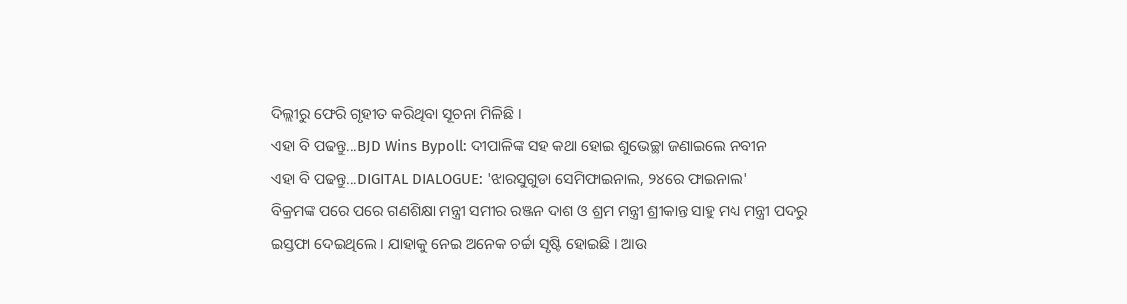ଦିଲ୍ଲୀରୁ ଫେରି ଗୃହୀତ କରିଥିବା ସୂଚନା ମିଳିଛି ।
ଏହା ବି ପଢନ୍ତୁ...BJD Wins Bypoll: ଦୀପାଳିଙ୍କ ସହ କଥା ହୋଇ ଶୁଭେଚ୍ଛା ଜଣାଇଲେ ନବୀନ
ଏହା ବି ପଢନ୍ତୁ...DIGITAL DIALOGUE: 'ଝାରସୁଗୁଡା ସେମିଫାଇନାଲ, ୨୪ରେ ଫାଇନାଲ'
ବିକ୍ରମଙ୍କ ପରେ ପରେ ଗଣଶିକ୍ଷା ମନ୍ତ୍ରୀ ସମୀର ରଞ୍ଜନ ଦାଶ ଓ ଶ୍ରମ ମନ୍ତ୍ରୀ ଶ୍ରୀକାନ୍ତ ସାହୁ ମଧ୍ୟ ମନ୍ତ୍ରୀ ପଦରୁ ଇସ୍ତଫା ଦେଇଥିଲେ । ଯାହାକୁ ନେଇ ଅନେକ ଚର୍ଚ୍ଚା ସୃଷ୍ଟି ହୋଇଛି । ଆଉ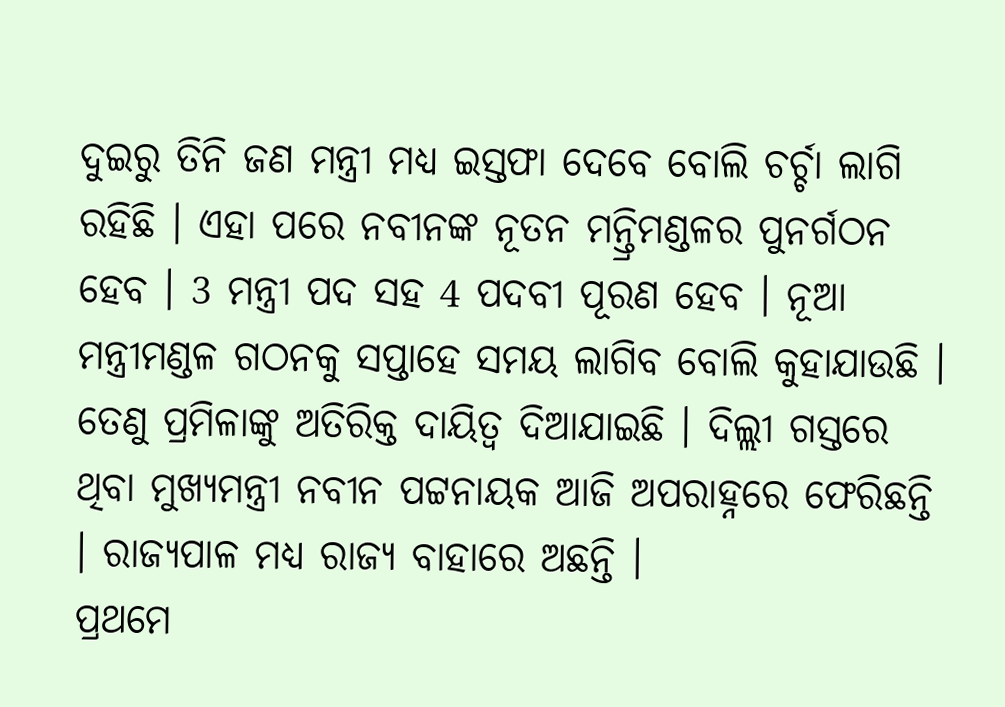ଦୁଇରୁ ତିନି ଜଣ ମନ୍ତ୍ରୀ ମଧ୍ୟ ଇସ୍ତଫା ଦେବେ ବୋଲି ଚର୍ଚ୍ଚା ଲାଗି ରହିଛି । ଏହା ପରେ ନବୀନଙ୍କ ନୂତନ ମନ୍ତ୍ରିମଣ୍ଡଳର ପୁନର୍ଗଠନ ହେବ । 3 ମନ୍ତ୍ରୀ ପଦ ସହ 4 ପଦବୀ ପୂରଣ ହେବ । ନୂଆ ମନ୍ତ୍ରୀମଣ୍ଡଳ ଗଠନକୁ ସପ୍ତାହେ ସମୟ ଲାଗିବ ବୋଲି କୁହାଯାଉଛି । ତେଣୁ ପ୍ରମିଳାଙ୍କୁ ଅତିରିକ୍ତ ଦାୟିତ୍ବ ଦିଆଯାଇଛି । ଦିଲ୍ଲୀ ଗସ୍ତରେ ଥିବା ମୁଖ୍ୟମନ୍ତ୍ରୀ ନବୀନ ପଟ୍ଟନାୟକ ଆଜି ଅପରାହ୍ନରେ ଫେରିଛନ୍ତି । ରାଜ୍ୟପାଳ ମଧ୍ୟ ରାଜ୍ୟ ବାହାରେ ଅଛନ୍ତି ।
ପ୍ରଥମେ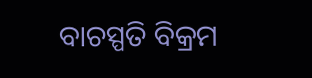ବାଚସ୍ପତି ବିକ୍ରମ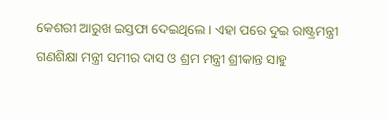କେଶରୀ ଆରୁଖ ଇସ୍ତଫା ଦେଇଥିଲେ । ଏହା ପରେ ଦୁଇ ରାଷ୍ଟ୍ରମନ୍ତ୍ରୀ ଗଣଶିକ୍ଷା ମନ୍ତ୍ରୀ ସମୀର ଦାସ ଓ ଶ୍ରମ ମନ୍ତ୍ରୀ ଶ୍ରୀକାନ୍ତ ସାହୁ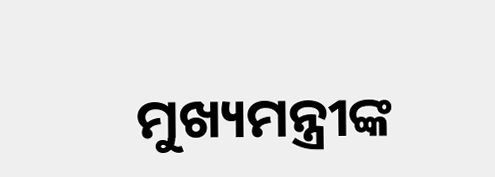ମୁଖ୍ୟମନ୍ତ୍ରୀଙ୍କ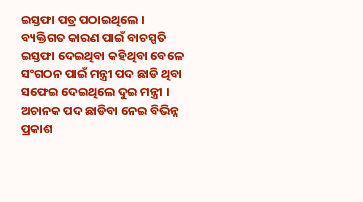ଇସ୍ତଫା ପତ୍ର ପଠାଇଥିଲେ । ବ୍ୟକ୍ତିଗତ କାରଣ ପାଇଁ ବାଚସ୍ପତି ଇସ୍ତଫା ଦେଇଥିବା କହିଥିବା ବେଳେ ସଂଗଠନ ପାଇଁ ମନ୍ତ୍ରୀ ପଦ ଛାଡି ଥିବା ସଫେଇ ଦେଇଥିଲେ ଦୁଇ ମନ୍ତ୍ରୀ । ଅଚାନକ ପଦ ଛାଡିବା ନେଇ ବିଭିନ୍ନ ପ୍ରକାଶ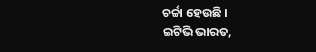ଚର୍ଚ୍ଚା ହେଉଛି ।
ଇଟିଭି ଭାରତ,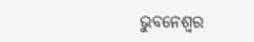ଭୁବନେଶ୍ବର